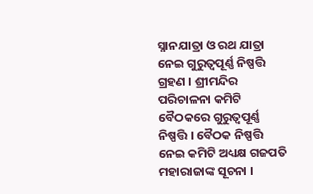ସ୍ନାନଯାତ୍ରା ଓ ରଥ ଯାତ୍ରା ନେଇ ଗୁରୁତ୍ୱପୂର୍ଣ୍ଣ ନିଷ୍ପତ୍ତି ଗ୍ରହଣ । ଶ୍ରୀମନ୍ଦିର ପରିଚାଳନା କମିଟି ବୈଠକରେ ଗୁରୁତ୍ୱପୂର୍ଣ୍ଣ ନିଷ୍ପତ୍ତି । ବୈଠକ ନିଷ୍ପତ୍ତି ନେଇ କମିଟି ଅଧ୍ୟକ୍ଷ ଗଜପତି ମହାରାଜାଙ୍କ ସୂଚନା ।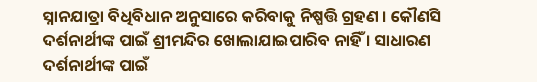ସ୍ନାନଯାତ୍ରା ବିଧିବିଧାନ ଅନୁସାରେ କରିବାକୁ ନିଷ୍ପତ୍ତି ଗ୍ରହଣ । କୌଣସି ଦର୍ଶନାର୍ଥୀଙ୍କ ପାଇଁ ଶ୍ରୀମନ୍ଦିର ଖୋଲାଯାଇପାରିବ ନାହିଁ । ସାଧାରଣ ଦର୍ଶନାର୍ଥୀଙ୍କ ପାଇଁ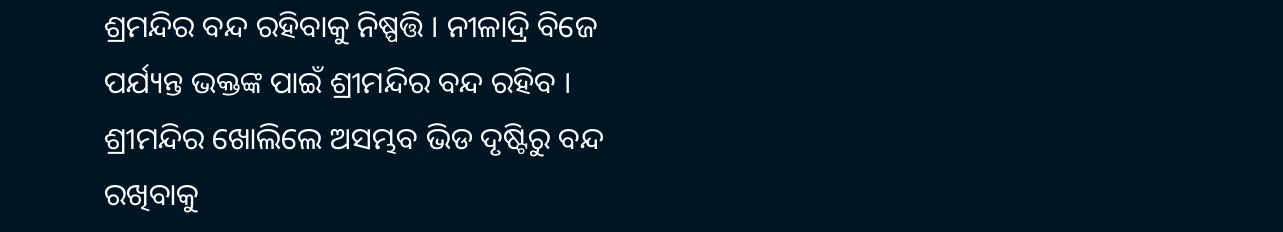ଶ୍ରମନ୍ଦିର ବନ୍ଦ ରହିବାକୁ ନିଷ୍ପତ୍ତି । ନୀଳାଦ୍ରି ବିଜେ ପର୍ଯ୍ୟନ୍ତ ଭକ୍ତଙ୍କ ପାଇଁ ଶ୍ରୀମନ୍ଦିର ବନ୍ଦ ରହିବ । ଶ୍ରୀମନ୍ଦିର ଖୋଲିଲେ ଅସମ୍ଭବ ଭିଡ ଦୃଷ୍ଟିରୁ ବନ୍ଦ ରଖିବାକୁ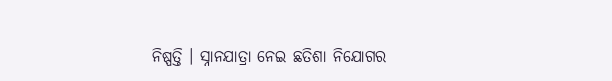ନିଷ୍ପତ୍ତି । ସ୍ନାନଯାତ୍ରା ନେଇ ଛତିଶା ନିଯୋଗର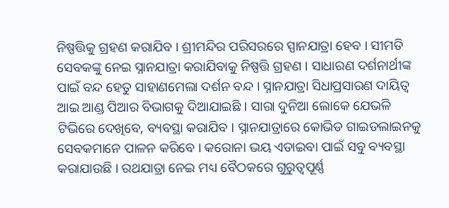ନିଷ୍ପତ୍ତିକୁ ଗ୍ରହଣ କରାଯିବ । ଶ୍ରୀମନ୍ଦିର ପରିସରରେ ସ୍ପାନଯାତ୍ରା ହେବ । ସୀମତି ସେବକଙ୍କୁ ନେଇ ସ୍ନାନଯାତ୍ରା କରାଯିବାକୁ ନିଷ୍ପତ୍ତି ଗ୍ରହଣ । ସାଧାରଣ ଦର୍ଶନାର୍ଥୀଙ୍କ ପାଇଁ ବନ୍ଦ ହେତୁ ସାହାଣମେଲା ଦର୍ଶନ ବନ୍ଦ । ସ୍ନାନଯାତ୍ରା ସିଧାପ୍ରସାରଣ ଦାୟିତ୍ୱ ଆଇ ଆଣ୍ଡ ପିଆର ବିଭାଗକୁ ଦିଆଯାଇଛି । ସାରା ଦୁନିଆ ଲୋକେ ଯେଭଳି ଟିଭିରେ ଦେଖିବେ, ବ୍ୟବସ୍ଥା କରାଯିବ । ସ୍ନାନଯାତ୍ରାରେ କୋଭିଡ ଗାଇଡଲାଇନକୁ ସେବକମାନେ ପାଳନ କରିବେ । କରୋନା ଭୟ ଏଡାଇବା ପାଇଁ ସବୁ ବ୍ୟବସ୍ଥା କରାଯାଉଛି । ରଥଯାତ୍ରା ନେଇ ମଧ୍ୟ ବୈଠକରେ ଗୁରୁତ୍ୱପୂର୍ଣ୍ଣ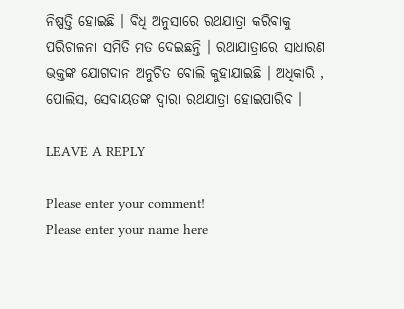ନିଷ୍ପତ୍ତି ହୋଇଛି । ବିଧି ଅନୁସାରେ ରଥଯାତ୍ରା କରିବାକୁ ପରିଚାଳନା ସମିତି ମତ ଦେଇଛନ୍ତି । ରଥାଯାତ୍ରାରେ ସାଧାରଣ ଭକ୍ତଙ୍କ ଯୋଗଦାନ ଅନୁଚିତ ବୋଲି କୁହାଯାଇଛି । ଅଧିକାରି , ପୋଲିସ, ସେବାୟତଙ୍କ ଦ୍ୱାରା ରଥଯାତ୍ରା ହୋଇପାରିବ ।

LEAVE A REPLY

Please enter your comment!
Please enter your name here